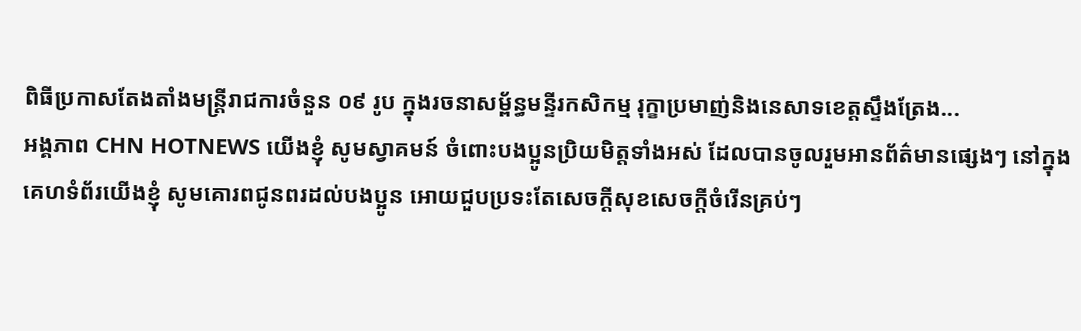ពិធីប្រកាសតែងតាំងមន្ត្រីរាជការចំនួន ០៩ រូប ក្នុងរចនាសម្ព័ន្ធមន្ទីរកសិកម្ម រុក្ខាប្រមាញ់និងនេសាទខេត្តស្ទឹងត្រែង...
អង្គភាព CHN HOTNEWS យើងខ្ញុំ សូមស្វាគមន៍ ចំពោះបងប្អូនប្រិយមិត្តទាំងអស់ ដែលបានចូលរួមអានព័ត៌មានផ្សេងៗ នៅក្នុងគេហទំព័រយើងខ្ញុំ សូមគោរពជូនពរដល់បងប្អូន អោយជួបប្រទះតែសេចក្តីសុខសេចក្តីចំរើនគ្រប់ៗ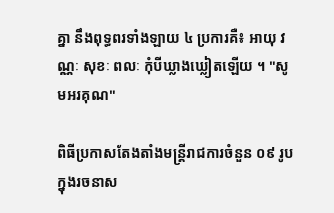គ្នា នឹងពុទ្ធពរទាំងឡាយ ៤ ប្រការគឺ៖ អាយុ វណ្ណៈ សុខៈ ពលៈ កំុបីឃ្លាងឃ្លៀតឡើយ ។ "សូមអរគុណ"

ពិធីប្រកាសតែងតាំងមន្ត្រីរាជការចំនួន ០៩ រូប ក្នុងរចនាស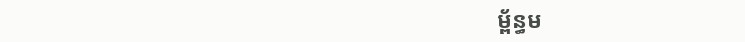ម្ព័ន្ធម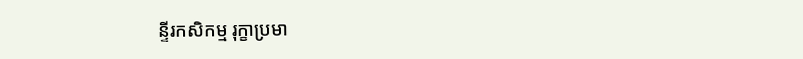ន្ទីរកសិកម្ម រុក្ខាប្រមា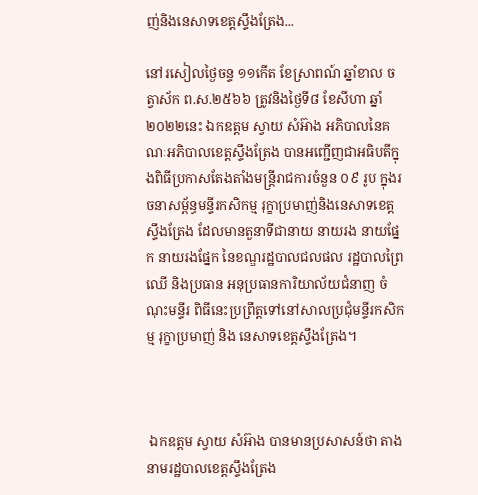ញ់និងនេសាទខេត្តស្ទឹងត្រែង...

នៅរសៀលថ្ងៃចន្ទ ១១កើត ខែស្រាពណ៍ ឆ្នាំខាល ចត្វាស័ក ព.ស.២៥៦៦ ត្រូវនិងថ្ងៃទី៨ ខែសីហា ឆ្នាំ២០២២នេះ ឯកឧត្តម ស្វាយ សំអ៊ាង អភិបាលនៃគណៈអភិបាលខេត្តស្ទឹងត្រែង បានអញ្ជើញជាអធិបតីក្នុងពិធីប្រកាសតែងតាំងមន្ត្រីរាជការចំនួន ០៩ រូប ក្នុងរចនាសម្ព័ន្ធមន្ទីរកសិកម្ម រុក្ខាប្រមាញ់និងនេសាទខេត្តស្ទឹងត្រែង ដែលមានតួនាទីជានាយ នាយរង នាយផ្នែក នាយរងផ្នែក នៃខណ្ឌរដ្ឋបាលជលផល រដ្ឋបាលព្រៃឈើ និងប្រធាន អនុប្រធានការិយាល័យជំនាញ ចំណុះមន្ទីរ ពិធីនេះប្រព្រឹត្តទៅនៅសាលប្រជុំមន្ទីរកសិកម្ម រុក្ខាប្រមាញ់ និង នេសាទខេត្តស្ទឹងត្រែង។



 ឯកឧត្តម ស្វាយ សំអ៊ាង បានមានប្រសាសន៍ថា តាងនាមរដ្ឋបាលខេត្តស្ទឹងត្រែង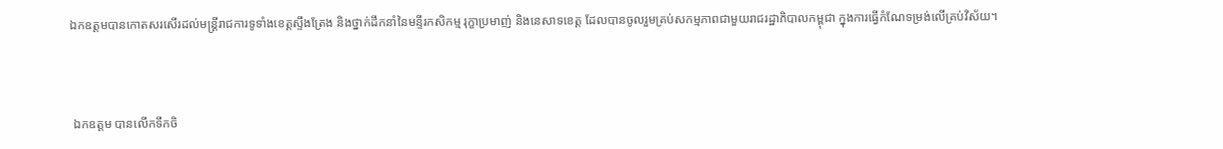ឯកឧត្តមបានកោតសរសើរដល់មន្ត្រីរាជការទូទាំងខេត្តស្ទឹងត្រែង និងថ្នាក់ដឹកនាំនៃមន្ទីរកសិកម្ម រុក្ខាប្រមាញ់ និងនេសាទខេត្ត ដែលបានចូលរួមគ្រប់សកម្មភាពជាមួយរាជរដ្ឋាភិបាលកម្ពុជា ក្នុងការធ្វើកំណែទម្រង់លើគ្រប់វិស័យ។



 ឯកឧត្តម បានលើកទឹកចិ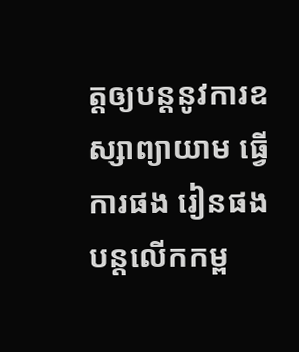ត្តឲ្យបន្តនូវការឧស្សាព្យាយាម ធ្វើការផង រៀនផង បន្តលើកកម្ព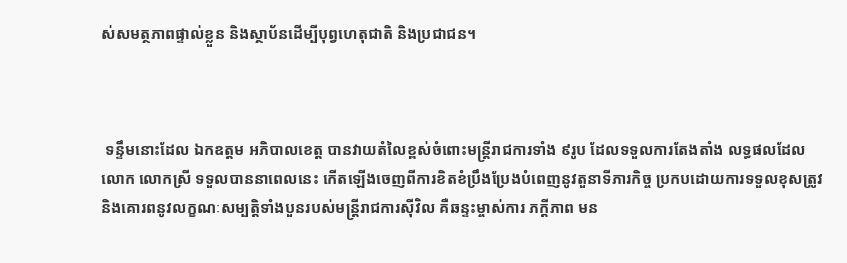ស់សមត្ថភាពផ្ទាល់ខ្លួន និងស្ថាប័នដើម្បីបុព្វហេតុជាតិ និងប្រជាជន។



 ទន្ទឹមនោះដែល ឯកឧត្តម អភិបាលខេត្ត បានវាយតំលៃខ្ពស់ចំពោះមន្ត្រីរាជការទាំង ៩រូប ដែលទទួលការតែងតាំង លទ្ធផលដែលលោក លោកស្រី ទទួលបាននាពេលនេះ កើតឡើងចេញពីការខិតខំប្រឹងប្រែងបំពេញនូវតួនាទីភារកិច្ច ប្រកបដោយការទទួលខុសត្រូវ និងគោរពនូវលក្ខណៈសម្បត្តិទាំងបួនរបស់មន្ត្រីរាជការស៊ីវិល គឺឆន្ទះម្ចាស់ការ ភក្តីភាព មន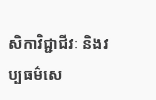សិកាវិជ្ជាជីវៈ និងវប្បធម៌សេ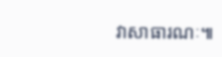វាសាធារណៈ៕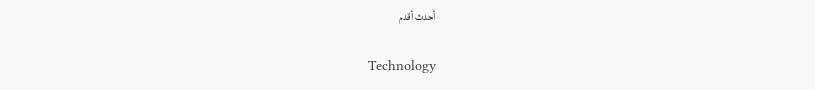أحدث أقدم

Technology